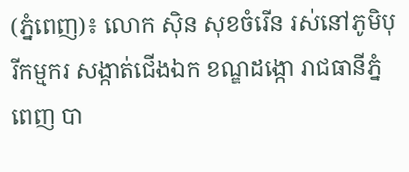(ភ្នំពេញ)៖ លោក ស៊ិន សុខចំរើន រស់នៅភូមិបុរីកម្មករ សង្កាត់ជើងឯក ខណ្ឌដង្កោ រាជធានីភ្នំពេញ បា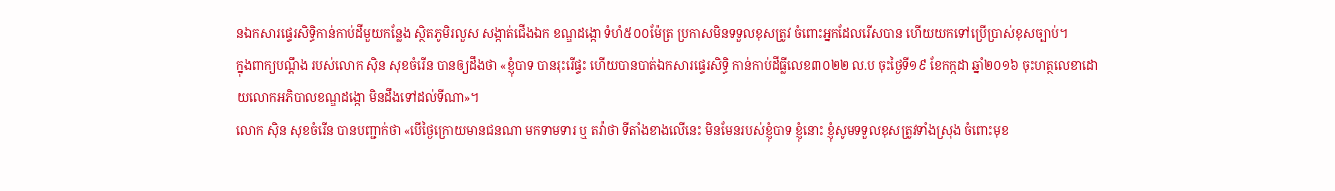នឯកសារផ្ទេរសិទ្ធិកាន់កាប់ដីមួយកន្លែង ស្ថិតភូមិរលួស សង្កាត់ជើងឯក ខណ្ឌដង្កោ ទំហំ៥០០ម៉ែត្រ ប្រកាសមិនទទួលខុសត្រូវ ចំពោះអ្នកដែលរើសបាន ហើយយកទៅប្រើប្រាស់ខុសច្បាប់។
ក្នុងពាក្យបណ្ដឹង របស់លោក ស៊ិន សុខចំរើន បានឲ្យដឹងថា «ខ្ញុំបាទ បានរុះរើផ្ទះ ហើយបានបាត់ឯកសារផ្ទេរសិទ្ធិ កាន់កាប់ដីធ្លីលេខ៣០២២ ល.ប ចុះថ្ងៃទី១៩ ខែកក្កដា ឆ្នាំ២០១៦ ចុះហត្ថលេខាដោយលោកអភិបាលខណ្ឌដង្កោ មិនដឹងទៅដល់ទីណា»។
លោក ស៊ិន សុខចំរើន បានបញ្ជាក់ថា «បើថ្ងៃក្រោយមានជនណា មកទាមទារ ឬ តវ៉ាថា ទីតាំងខាងលើនេះ មិនមែនរបស់ខ្ញុំបាទ ខ្ញុំនោះ ខ្ញុំសូមទទួលខុសត្រូវទាំងស្រុង ចំពោះមុខ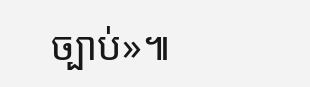ច្បាប់»៕